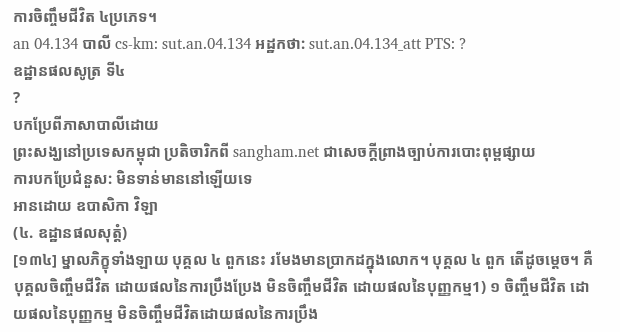ការចិញ្ចឹមជីវិត ៤ប្រភេទ។
an 04.134 បាលី cs-km: sut.an.04.134 អដ្ឋកថា: sut.an.04.134_att PTS: ?
ឧដ្ឋានផលសូត្រ ទី៤
?
បកប្រែពីភាសាបាលីដោយ
ព្រះសង្ឃនៅប្រទេសកម្ពុជា ប្រតិចារិកពី sangham.net ជាសេចក្តីព្រាងច្បាប់ការបោះពុម្ពផ្សាយ
ការបកប្រែជំនួស: មិនទាន់មាននៅឡើយទេ
អានដោយ ឧបាសិកា វិឡា
(៤. ឧដ្ឋានផលសុត្តំ)
[១៣៤] ម្នាលភិក្ខុទាំងឡាយ បុគ្គល ៤ ពួកនេះ រមែងមានប្រាកដក្នុងលោក។ បុគ្គល ៤ ពួក តើដូចម្តេច។ គឺបុគ្គលចិញ្ចឹមជីវិត ដោយផលនៃការប្រឹងប្រែង មិនចិញ្ចឹមជីវិត ដោយផលនៃបុញ្ញកម្ម1) ១ ចិញ្ចឹមជីវិត ដោយផលនៃបុញ្ញកម្ម មិនចិញ្ចឹមជីវិតដោយផលនៃការប្រឹង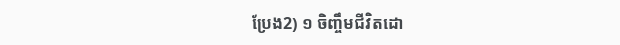ប្រែង2) ១ ចិញ្ចឹមជីវិតដោ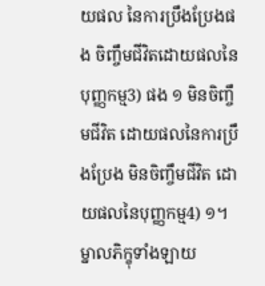យផល នៃការប្រឹងប្រែងផង ចិញ្ចឹមជីវិតដោយផលនៃបុញ្ញកម្ម3) ផង ១ មិនចិញ្ចឹមជីវិត ដោយផលនៃការប្រឹងប្រែង មិនចិញ្ចឹមជីវិត ដោយផលនៃបុញ្ញកម្ម4) ១។ ម្នាលភិក្ខុទាំងឡាយ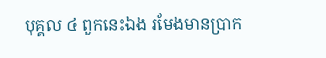បុគ្គល ៤ ពួកនេះឯង រមែងមានប្រាក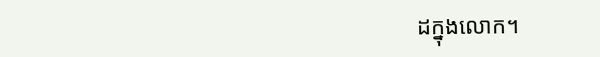ដក្នុងលោក។